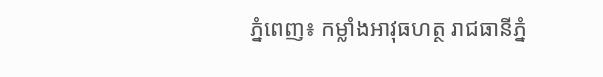ភ្នំពេញ៖ កម្លាំងអាវុធហត្ថ រាជធានីភ្នំ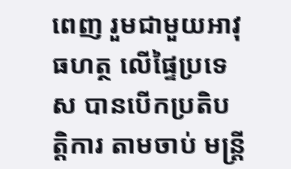ពេញ រួមជាមួយអាវុធហត្ថ លើផ្ទៃប្រទេស បានបើកប្រតិបត្តិការ តាមចាប់ មន្រ្តី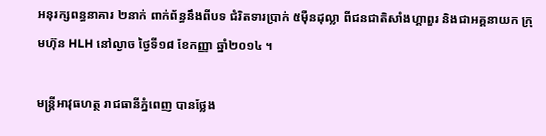អនុរក្សពន្ធនាគារ ២នាក់ ពាក់ព័ន្ធនឹងពីបទ ជំរិតទារប្រាក់ ៥ម៉ឺនដុល្លា ពីជនជាតិសាំងហ្គាពួរ និងជាអគ្គនាយក ក្រុមហ៊ុន HLH នៅល្ងាច ថ្ងៃទី១៨ ខែកញ្ញា ឆ្នាំ២០១៤ ។

មន្រ្តីអាវុធហត្ថ រាជធានីភ្នំពេញ បានថ្លែង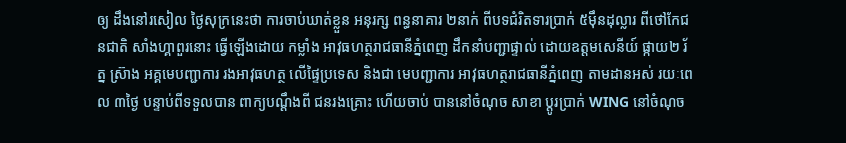ឲ្យ ដឹងនៅរសៀល ថ្ងៃសុក្រនេះថា ការចាប់ឃាត់ខ្លួន អនុរក្ស ពន្ធនាគារ ២នាក់ ពីបទជំរិតទារប្រាក់ ៥ម៉ឹនដុល្លារ ពីថៅកែជនជាតិ សាំងហ្គាពួរនោះ ធ្វើឡើងដោយ កម្លាំង អាវុធហត្ថរាជធានីភ្នំពេញ ដឹកនាំបញ្ជាផ្ទាល់ ដោយឧត្តមសេនីយ៍ ផ្កាយ២ រ័ត្ន ស្រ៊ាង អគ្គមេបញ្ជាការ រងអាវុធហត្ថ លើផ្ទៃប្រទេស និងជា មេបញ្ជាការ អាវុធហត្ថរាជធានីភ្នំពេញ តាមដានអស់ រយៈពេល ៣ថ្ងៃ បន្ទាប់ពីទទួលបាន ពាក្យបណ្តឹងពី ជនរងគ្រោះ ហើយចាប់ បាននៅចំណុច សាខា ប្តូរប្រាក់ WING នៅចំណុច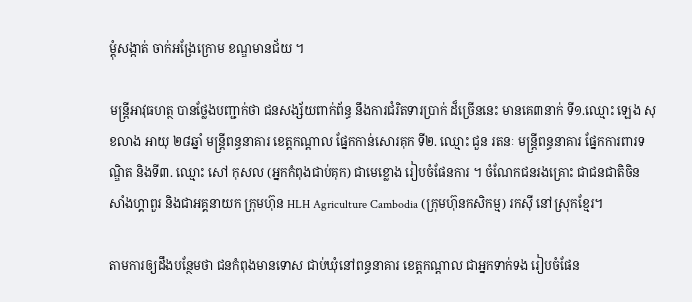ម្តុំសង្កាត់ ចាក់អង្រែក្រោម ខណ្ឌមានជ័យ ។

មន្រ្តីអាវុធហត្ថ បានថ្លែងបញ្ជាក់ថា ជនសង្ស័យពាក់ព័ន្ធ នឹងការជំរិតទារប្រាក់ ដ៏ច្រើននេះ មានគេ៣នាក់ ទី១.ឈ្មោះ ឡេង សុខលាង អាយុ ២៨ឆ្នាំ មន្រ្តីពន្ធនាគារ ខេត្តកណ្តាល ផ្នែកកាន់សោរគុក ទី២. ឈ្មោះ ជួន រតនៈ មន្រ្តីពន្ធនាគារ ផ្នែកការពារទណ្ឌិត និងទី៣. ឈ្មោះ សៅ កុសល (អ្នកកំពុងជាប់គុក) ជាមេខ្លោង រៀបចំផែនការ ។ ចំណែកជនរងគ្រោះ ជាជនជាតិចិន សាំងហ្គាពួរ និងជាអគ្គនាយក ក្រុមហ៊ុន HLH Agriculture Cambodia (ក្រុមហ៊ុនកសិកម្ម) រកស៊ី នៅស្រុកខែ្មរ។

តាមការឲ្យដឹងបន្ថែមថា ជនកំពុងមានទោស ជាប់ឃុំនៅពន្ធនាគារ ខេត្តកណ្តាល ជាអ្នកទាក់ទង រៀបចំផែន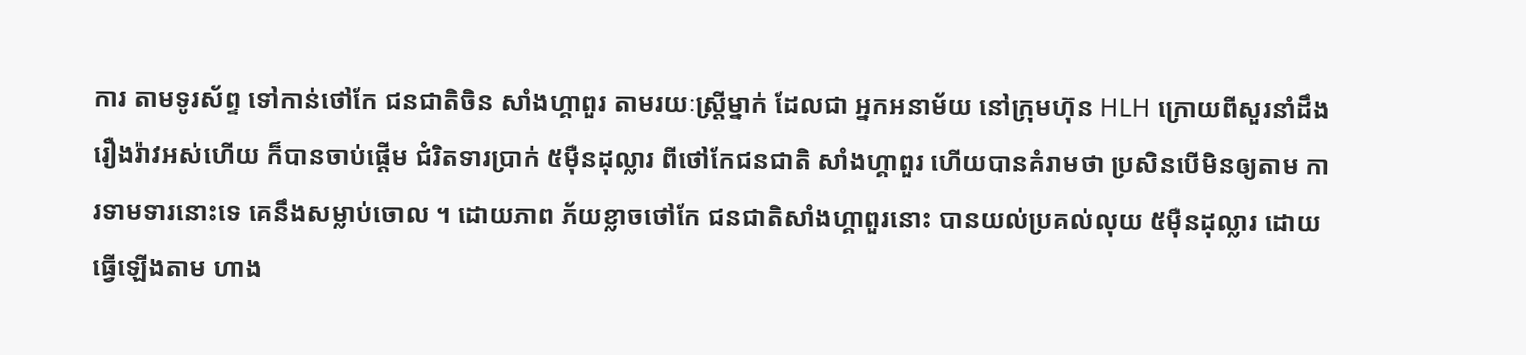ការ តាមទូរស័ព្ទ ទៅកាន់ថៅកែ ជនជាតិចិន សាំងហ្គាពួរ តាមរយៈស្រ្តីម្នាក់ ដែលជា អ្នកអនាម័យ នៅក្រុមហ៊ុន HLH ក្រោយពីសួរនាំដឹង រឿងរ៉ាវអស់ហើយ ក៏បានចាប់ផ្តើម ជំរិតទារប្រាក់ ៥ម៉ឺនដុល្លារ ពីថៅកែជនជាតិ សាំងហ្គាពួរ ហើយបានគំរាមថា ប្រសិនបើមិនឲ្យតាម ការទាមទារនោះទេ គេនឹងសម្លាប់ចោល ។ ដោយភាព ភ័យខ្លាចថៅកែ ជនជាតិសាំងហ្គាពួរនោះ បានយល់ប្រគល់លុយ ៥ម៉ឺនដុល្លារ ដោយធ្វើឡើងតាម ហាង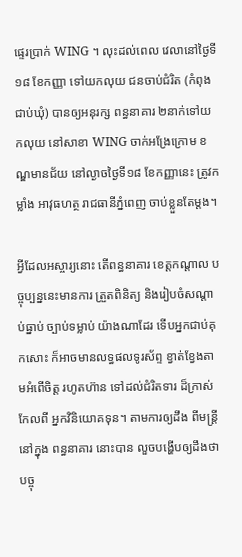ផ្ទេរប្រាក់ WING ។ លុះដល់ពេល វេលានៅថ្ងៃទី ១៨ ខែកញ្ញា ទៅយកលុយ ជនចាប់ជំរិត (កំពុងជាប់ឃុំ) បានឲ្យអនុរក្ស ពន្ធនាគារ ២នាក់ទៅយកលុយ នៅសាខា WING ចាក់អង្រែក្រោម ខណ្ឌមានជ័យ នៅល្ងាចថ្ងៃទី១៨ ខែកញ្ញានេះ ត្រូវកម្លាំង អាវុធហត្ថ រាជធានីភ្នំពេញ ចាប់ខ្លួនតែម្តង។

អ្វីដែលអស្ចារ្យនោះ តើពន្ធនាគារ ខេត្តកណ្តាល បច្ចុប្បន្ននេះមានការ ត្រួតពិនិត្យ និងរៀបចំសណ្តាប់ធ្នាប់ ច្បាប់ទម្លាប់ យ៉ាងណាដែរ ទើបអ្នកជាប់គុកសោះ ក៏អាចមានលទ្ធផលទូរស័ព្ទ ខ្វាត់ខ្វែងតាមអំពើចិត្ត រហូតហ៊ាន ទៅដល់ជំរិតទារ ដ៏ក្រាស់កែលពី អ្នកវិនិយោគទុន។ តាមការឲ្យដឹង ពីមន្រ្តីនៅក្នុង ពន្ធនាគារ នោះបាន លួចបង្ហើបឲ្យដឹងថា បច្ចុ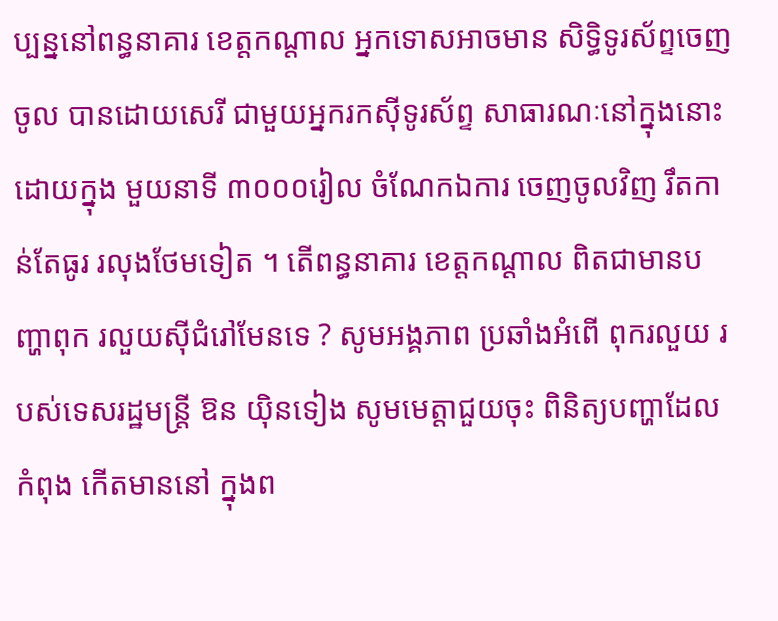ប្បន្ននៅពន្ធនាគារ ខេត្តកណ្តាល អ្នកទោសអាចមាន សិទ្ធិទូរស័ព្ទចេញចូល បានដោយសេរី ជាមួយអ្នករកស៊ីទូរស័ព្ទ សាធារណៈនៅក្នុងនោះ ដោយក្នុង មួយនាទី ៣០០០រៀល ចំណែកឯការ ចេញចូលវិញ រឹតកាន់តែធូរ រលុងថែមទៀត ។ តើពន្ធនាគារ ខេត្តកណ្តាល ពិតជាមានបញ្ហាពុក រលួយស៊ីជំរៅមែនទេ ? សូមអង្គភាព ប្រឆាំងអំពើ ពុករលួយ របស់ទេសរដ្ឋមន្រ្តី ឱន យ៉ិនទៀង សូមមេត្តាជួយចុះ ពិនិត្យបញ្ហាដែលកំពុង កើតមាននៅ ក្នុងព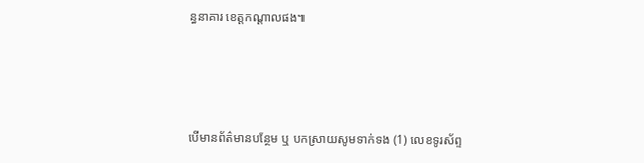ន្ធនាគារ ខេត្តកណ្តាលផង៕




បើមានព័ត៌មានបន្ថែម ឬ បកស្រាយសូមទាក់ទង (1) លេខទូរស័ព្ទ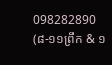098282890 (៨-១១ព្រឹក & ១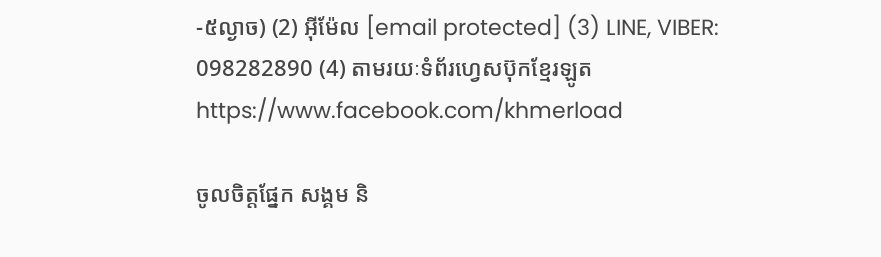-៥ល្ងាច) (2) អ៊ីម៉ែល [email protected] (3) LINE, VIBER: 098282890 (4) តាមរយៈទំព័រហ្វេសប៊ុកខ្មែរឡូត https://www.facebook.com/khmerload

ចូលចិត្តផ្នែក សង្គម និ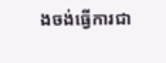ងចង់ធ្វើការជា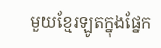មួយខ្មែរឡូតក្នុងផ្នែក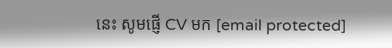នេះ សូមផ្ញើ CV មក [email protected]